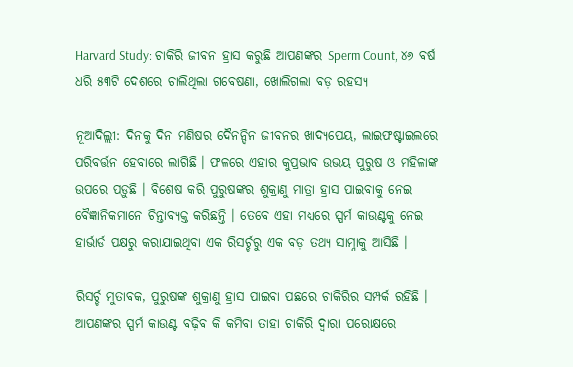Harvard Study: ଚାକିରି ଜୀବନ ହ୍ରାସ କରୁଛି ଆପଣଙ୍କର Sperm Count, ୪୬ ବର୍ଷ ଧରି ୫୩ଟି ଦେଶରେ ଚାଲିଥିଲା ଗବେଷଣା, ଖୋଲିଗଲା ବଡ଼ ରହସ୍ୟ

ନୂଆଦିଲ୍ଲୀ: ଦିନକୁ ଦିନ ମଣିଷର ଦୈନନ୍ଦିନ ଜୀବନର ଖାଦ୍ୟପେୟ, ଲାଇଫଷ୍ଟାଇଲରେ ପରିବର୍ତ୍ତନ ହେବାରେ ଲାଗିଛି । ଫଳରେ ଏହାର କୁପ୍ରଭାବ ଉଭୟ ପୁରୁଷ ଓ ମହିଳାଙ୍କ ଉପରେ ପଡ଼ୁଛି । ବିଶେଷ କରି ପୁରୁଷଙ୍କର ଶୁକ୍ରାଣୁ ମାତ୍ରା ହ୍ରାସ ପାଇବାକୁ ନେଇ ବୈଜ୍ଞାନିକମାନେ ଚିନ୍ତାବ୍ୟକ୍ତ କରିଛନ୍ତି । ତେବେ ଏହା ମଧ୍ୟରେ ସ୍ପର୍ମ କାଉଣ୍ଟକୁ ନେଇ ହାର୍ଭାର୍ଡ ପକ୍ଷରୁ କରାଯାଇଥିବା ଏକ ରିସର୍ଚ୍ଚରୁ ଏକ ବଡ଼ ତଥ୍ୟ ସାମ୍ନାକୁ ଆସିଛି ।

ରିସର୍ଚ୍ଚ ମୁତାବକ, ପୁରୁଷଙ୍କ ଶୁକ୍ରାଣୁ ହ୍ରାସ ପାଇବା ପଛରେ ଚାକିରିର ସମ୍ପର୍କ ରହିଛି । ଆପଣଙ୍କର ସ୍ପର୍ମ କାଉଣ୍ଟ ବଢ଼ିବ କି କମିବା ତାହା ଚାକିରି ଦ୍ୱାରା ପରୋକ୍ଷରେ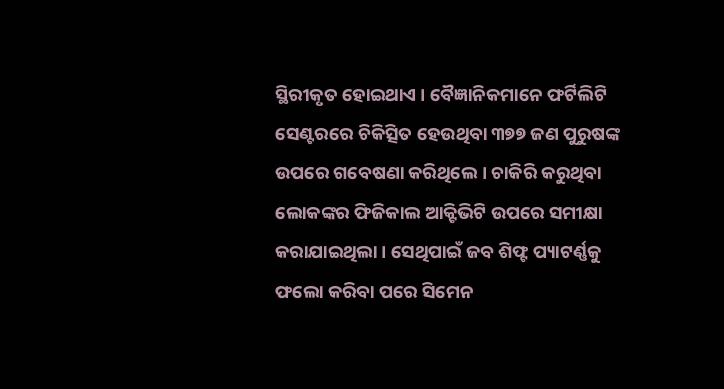ସ୍ଥିରୀକୃତ ହୋଇଥାଏ । ବୈଜ୍ଞାନିକମାନେ ଫର୍ଟିଲିଟି ସେଣ୍ଟରରେ ଚିକିତ୍ସିତ ହେଉଥିବା ୩୭୭ ଜଣ ପୁରୁଷଙ୍କ ଉପରେ ଗବେଷଣା କରିଥିଲେ । ଚାକିରି କରୁଥିବା ଲୋକଙ୍କର ଫିଜିକାଲ ଆକ୍ଟିଭିଟି ଉପରେ ସମୀକ୍ଷା କରାଯାଇଥିଲା । ସେଥିପାଇଁ ଜବ ଶିଫ୍ଟ ପ୍ୟାଟର୍ଣ୍ଣକୁ ଫଲୋ କରିବା ପରେ ସିମେନ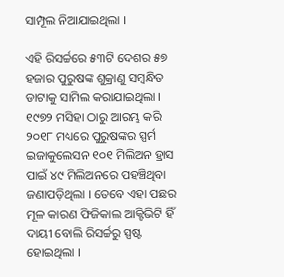ସାମ୍ପୂଲ ନିଆଯାଇଥିଲା ।

ଏହି ରିସର୍ଚ୍ଚରେ ୫୩ଟି ଦେଶର ୫୭ ହଜାର ପୁରୁଷଙ୍କ ଶୁକ୍ରାଣୁ ସମ୍ବନ୍ଧିତ ଡାଟାକୁ ସାମିଲ କରାଯାଇଥିଲା । ୧୯୭୨ ମସିହା ଠାରୁ ଆରମ୍ଭ କରି ୨୦୧୮ ମଧ୍ୟରେ ପୁରୁଷଙ୍କର ସ୍ପର୍ମ ଇଜାକୁଲେସନ ୧୦୧ ମିଲିଅନ ହ୍ରାସ ପାଇଁ ୪୯ ମିଲିଅନରେ ପହଞ୍ଚିଥିବା ଜଣାପଡ଼ିଥିଲା । ତେବେ ଏହା ପଛର ମୂଳ କାରଣ ଫିଜିକାଲ ଆକ୍ଟିଭିଟି ହିଁ ଦାୟୀ ବୋଲି ରିସର୍ଚ୍ଚରୁ ସ୍ପଷ୍ଟ ହୋଇଥିଲା ।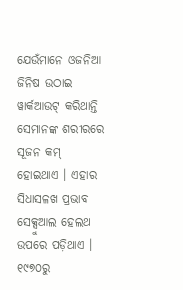ଯେଉଁମାନେ ଓଜନିଆ ଜିନିଷ ଉଠାଇ ୱାର୍କଆଉଟ୍ କରିଥାନ୍ତି ସେମାନଙ୍କ ଶରୀରରେ ସୂଜନ କମ୍ ହୋଇଥାଏ । ଏହାର ସିଧାସଳଖ ପ୍ରଭାବ ସେକ୍ସୁଆଲ ହେଲଥ ଉପରେ ପଡ଼ିଥାଏ । ୧୯୭୦ରୁ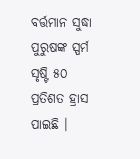ବର୍ତ୍ତମାନ ସୁଦ୍ଧା ପୁରୁଷଙ୍କ ସ୍ପର୍ମ ସୃଷ୍ଟି ୫୦ ପ୍ରତିଶତ ହ୍ରାସ ପାଇଛି ।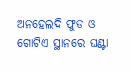ଅନହେଲଦି ଫୁଡ ଓ ଗୋଟିଏ ସ୍ଥାନରେ ଘଣ୍ଟା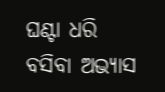ଘଣ୍ଟା ଧରି ବସିବା ଅଭ୍ୟାସ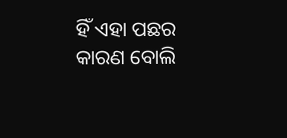ହିଁ ଏହା ପଛର କାରଣ ବୋଲି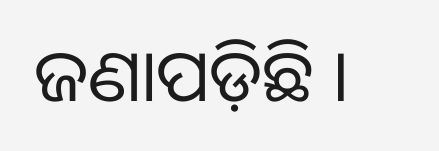ଜଣାପଡ଼ିଛି ।